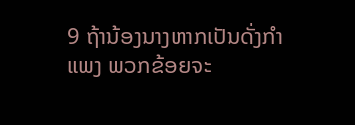9 ຖ້ານ້ອງນາງຫາກເປັນດັ່ງກຳແພງ ພວກຂ້ອຍຈະ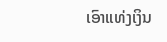ເອົາແທ່ງເງິນ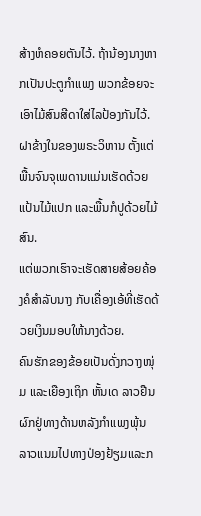ສ້າງຫໍຄອຍຕັນໄວ້. ຖ້ານ້ອງນາງຫາກເປັນປະຕູກຳແພງ ພວກຂ້ອຍຈະເອົາໄມ້ສົນສີດາໃສ່ໄລປ້ອງກັນໄວ້.
ຝາຂ້າງໃນຂອງພຣະວິຫານ ຕັ້ງແຕ່ພື້ນຈົນຈຸເພດານແມ່ນເຮັດດ້ວຍແປ້ນໄມ້ແປກ ແລະພື້ນກໍປູດ້ວຍໄມ້ສົນ.
ແຕ່ພວກເຮົາຈະເຮັດສາຍສ້ອຍຄ້ອງຄໍສຳລັບນາງ ກັບເຄື່ອງເອ້ທີ່ເຮັດດ້ວຍເງິນມອບໃຫ້ນາງດ້ວຍ.
ຄົນຮັກຂອງຂ້ອຍເປັນດັ່ງກວາງໜຸ່ມ ແລະເຍືອງເຖິກ ຫັ້ນເດ ລາວຢືນຜົກຢູ່ທາງດ້ານຫລັງກຳແພງພຸ້ນ ລາວແນມໄປທາງປ່ອງຢ້ຽມແລະກ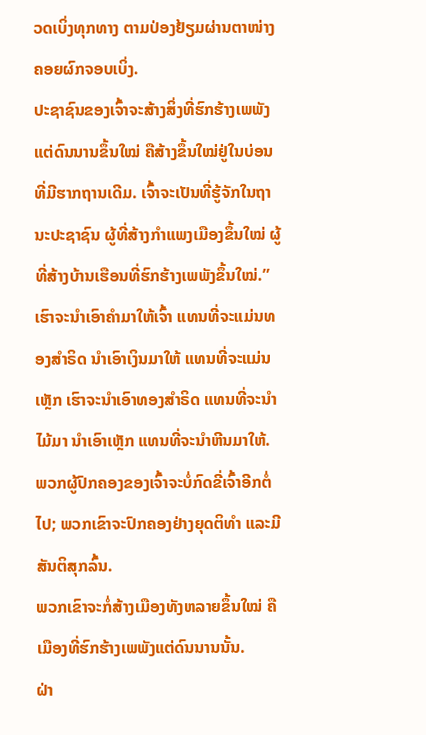ວດເບິ່ງທຸກທາງ ຕາມປ່ອງຢ້ຽມຜ່ານຕາໜ່າງຄອຍຜົກຈອບເບິ່ງ.
ປະຊາຊົນຂອງເຈົ້າຈະສ້າງສິ່ງທີ່ຮົກຮ້າງເພພັງແຕ່ດົນນານຂຶ້ນໃໝ່ ຄືສ້າງຂຶ້ນໃໝ່ຢູ່ໃນບ່ອນທີ່ມີຮາກຖານເດີມ. ເຈົ້າຈະເປັນທີ່ຮູ້ຈັກໃນຖານະປະຊາຊົນ ຜູ້ທີ່ສ້າງກຳແພງເມືອງຂຶ້ນໃໝ່ ຜູ້ທີ່ສ້າງບ້ານເຮືອນທີ່ຮົກຮ້າງເພພັງຂຶ້ນໃໝ່.”
ເຮົາຈະນຳເອົາຄຳມາໃຫ້ເຈົ້າ ແທນທີ່ຈະແມ່ນທອງສຳຣິດ ນຳເອົາເງິນມາໃຫ້ ແທນທີ່ຈະແມ່ນເຫຼັກ ເຮົາຈະນຳເອົາທອງສຳຣິດ ແທນທີ່ຈະນຳໄມ້ມາ ນຳເອົາເຫຼັກ ແທນທີ່ຈະນຳຫີນມາໃຫ້. ພວກຜູ້ປົກຄອງຂອງເຈົ້າຈະບໍ່ກົດຂີ່ເຈົ້າອີກຕໍ່ໄປ; ພວກເຂົາຈະປົກຄອງຢ່າງຍຸດຕິທຳ ແລະມີສັນຕິສຸກລົ້ນ.
ພວກເຂົາຈະກໍ່ສ້າງເມືອງທັງຫລາຍຂຶ້ນໃໝ່ ຄືເມືອງທີ່ຮົກຮ້າງເພພັງແຕ່ດົນນານນັ້ນ.
ຝ່າ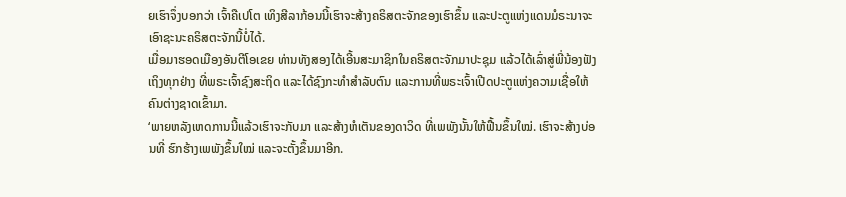ຍເຮົາຈຶ່ງບອກວ່າ ເຈົ້າຄືເປໂຕ ເທິງສີລາກ້ອນນີ້ເຮົາຈະສ້າງຄຣິສຕະຈັກຂອງເຮົາຂຶ້ນ ແລະປະຕູແຫ່ງແດນມໍຣະນາຈະເອົາຊະນະຄຣິສຕະຈັກນີ້ບໍ່ໄດ້.
ເມື່ອມາຮອດເມືອງອັນຕີໂອເຂຍ ທ່ານທັງສອງໄດ້ເອີ້ນສະມາຊິກໃນຄຣິສຕະຈັກມາປະຊຸມ ແລ້ວໄດ້ເລົ່າສູ່ພີ່ນ້ອງຟັງເຖິງທຸກຢ່າງ ທີ່ພຣະເຈົ້າຊົງສະຖິດ ແລະໄດ້ຊົງກະທຳສຳລັບຕົນ ແລະການທີ່ພຣະເຈົ້າເປີດປະຕູແຫ່ງຄວາມເຊື່ອໃຫ້ຄົນຕ່າງຊາດເຂົ້າມາ.
‘ພາຍຫລັງເຫດການນີ້ແລ້ວເຮົາຈະກັບມາ ແລະສ້າງຫໍເຕັນຂອງດາວິດ ທີ່ເພພັງນັ້ນໃຫ້ຟື້ນຂຶ້ນໃໝ່. ເຮົາຈະສ້າງບ່ອນທີ່ ຮົກຮ້າງເພພັງຂຶ້ນໃໝ່ ແລະຈະຕັ້ງຂຶ້ນມາອີກ.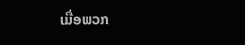ເມື່ອພວກ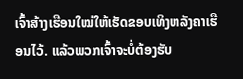ເຈົ້າສ້າງເຮືອນໃໝ່ໃຫ້ເຮັດຂອບເທິງຫລັງຄາເຮືອນໄວ້. ແລ້ວພວກເຈົ້າຈະບໍ່ຕ້ອງຮັບ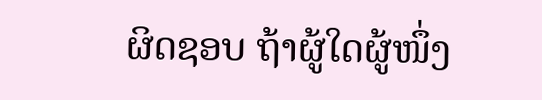ຜິດຊອບ ຖ້າຜູ້ໃດຜູ້ໜຶ່ງ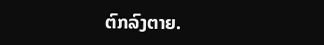ຕົກລົງຕາຍ.